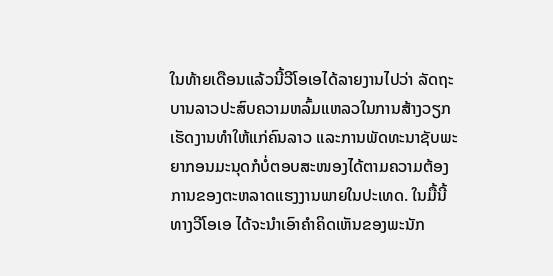ໃນທ້າຍເດືອນແລ້ວນີ້ວີໂອເອໄດ້ລາຍງານໄປວ່າ ລັດຖະບານລາວປະສົບຄວາມຫລົ້ມແຫລວໃນການສ້າງວຽກເຮັດງານທຳໃຫ້ແກ່ຄົນລາວ ແລະການພັດທະນາຊັບພະຍາກອນມະນຸດກໍບໍ່ຕອບສະໜອງໄດ້ຕາມຄວາມຕ້ອງການຂອງຕະຫລາດແຮງງານພາຍໃນປະເທດ. ໃນມື້ນີ້
ທາງວີໂອເອ ໄດ້ຈະນຳເອົາຄຳຄິດເຫັນຂອງພະນັກ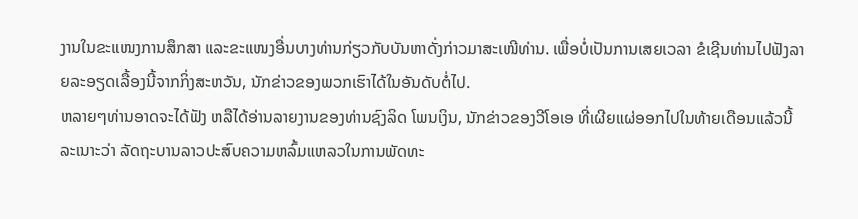ງານໃນຂະແໜງການສຶກສາ ແລະຂະແໜງອື່ນບາງທ່ານກ່ຽວກັບບັນຫາດັ່ງກ່າວມາສະເໜີທ່ານ. ເພື່ອບໍ່ເປັນການເສຍເວລາ ຂໍເຊີນທ່ານໄປຟັງລາຍລະອຽດເລື້ອງນີ້ຈາກກິ່ງສະຫວັນ, ນັກຂ່າວຂອງພວກເຮົາໄດ້ໃນອັນດັບຕໍ່ໄປ.
ຫລາຍໆທ່ານອາດຈະໄດ້ຟັງ ຫລືໄດ້ອ່ານລາຍງານຂອງທ່ານຊົງລິດ ໂພນເງິນ, ນັກຂ່າວຂອງວີໂອເອ ທີ່ເຜີຍແຜ່ອອກໄປໃນທ້າຍເດືອນແລ້ວນີ້ລະເນາະວ່າ ລັດຖະບານລາວປະສົບຄວາມຫລົ້ມແຫລວໃນການພັດທະ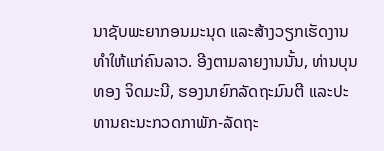ນາຊັບພະຍາກອນມະນຸດ ແລະສ້າງວຽກເຮັດງານທຳໃຫ້ແກ່ຄົນລາວ. ອີງຕາມລາຍງານນັ້ນ, ທ່ານບຸນທອງ ຈິດມະນີ, ຮອງນາຍົກລັດຖະມົນຕີ ແລະປະທານຄະນະກວດກາພັກ-ລັດຖະ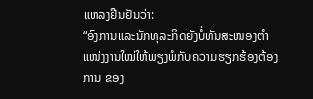ແຫລງຢືນຢັນວ່າ:
“ອົງການແລະນັກທຸລະກິດຍັງບໍ່ທັນສະໜອງຕຳແໜ່ງງານໃໝ່ໃຫ້ພຽງພໍກັບຄວາມຮຽກຮ້ອງຕ້ອງການ ຂອງ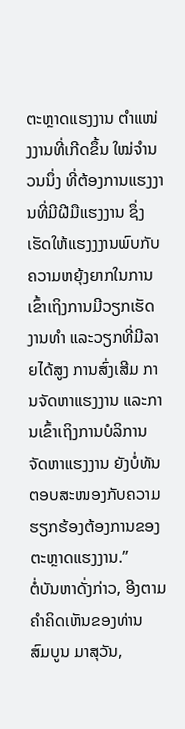ຕະຫຼາດແຮງງານ ຕຳແໜ່ງງານທີ່ເກີດຂຶ້ນ ໃໝ່ຈຳນວນນຶ່ງ ທີ່ຕ້ອງການແຮງງານທີ່ມີຝີມືແຮງງານ ຊຶ່ງເຮັດໃຫ້ແຮງງງານພົບກັບຄວາມຫຍຸ້ງຍາກໃນການເຂົ້າເຖິງການມີວຽກເຮັດງານທຳ ແລະວຽກທີ່ມີລາຍໄດ້ສູງ ການສົ່ງເສີມ ການຈັດຫາແຮງງານ ແລະການເຂົ້າເຖິງການບໍລິການຈັດຫາແຮງງານ ຍັງບໍ່ທັນຕອບສະໜອງກັບຄວາມຮຽກຮ້ອງຕ້ອງການຂອງຕະຫຼາດແຮງງານ.”
ຕໍ່ບັນຫາດັ່ງກ່າວ, ອີງຕາມຄຳຄິດເຫັນຂອງທ່ານ ສົມບູນ ມາສຸວັນ,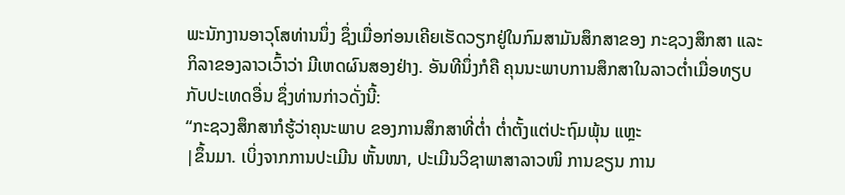ພະນັກງານອາວຸໂສທ່ານນຶ່ງ ຊຶ່ງເມື່ອກ່ອນເຄີຍເຮັດວຽກຢູ່ໃນກົມສາມັນສຶກສາຂອງ ກະຊວງສຶກສາ ແລະກິລາຂອງລາວເວົ້າວ່າ ມີເຫດຜົນສອງຢ່າງ. ອັນທີນຶ່ງກໍຄື ຄຸນນະພາບການສຶກສາໃນລາວຕໍ່າເມື່ອທຽບກັບປະເທດອື່ນ ຊຶ່ງທ່ານກ່າວດັ່ງນີ້:
“ກະຊວງສຶກສາກໍຮູ້ວ່າຄຸນະພາບ ຂອງການສຶກສາທີ່ຕໍ່າ ຕໍ່າຕັ້ງແຕ່ປະຖົມພຸ້ນ ແຫຼະ
|ຂຶ້ນມາ. ເບິ່ງຈາກການປະເມີນ ຫັ້ນໜາ, ປະເມີນວິຊາພາສາລາວໜິ ການຂຽນ ການ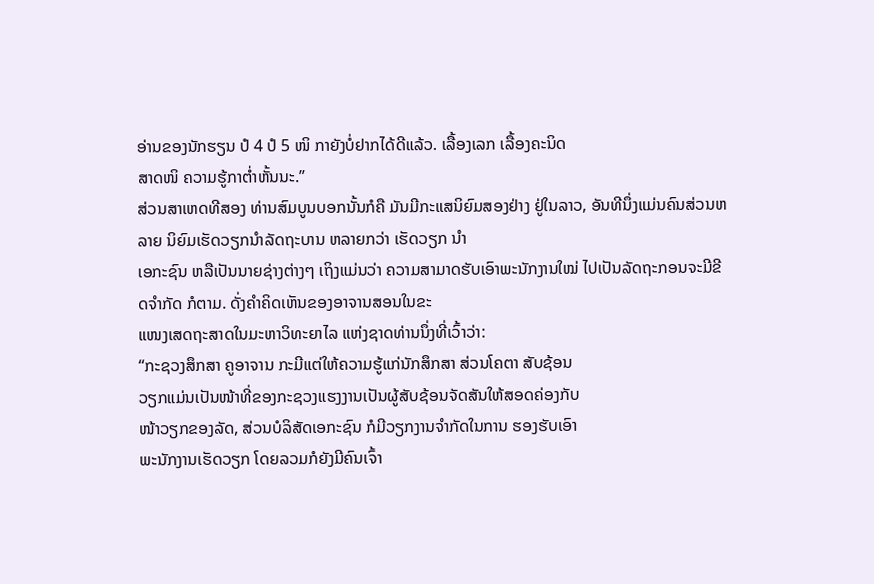ອ່ານຂອງນັກຮຽນ ປໍ 4 ປໍ 5 ໜິ ກາຍັງບໍ່ຢາກໄດ້ດີແລ້ວ. ເລື້ອງເລກ ເລື້ອງຄະນິດ
ສາດໜິ ຄວາມຮູ້ກາຕໍ່າຫັ້ນນະ.”
ສ່ວນສາເຫດທີສອງ ທ່ານສົມບູນບອກນັ້ນກໍຄື ມັນມີກະແສນິຍົມສອງຢ່າງ ຢູ່ໃນລາວ, ອັນທີນຶ່ງແມ່ນຄົນສ່ວນຫລາຍ ນິຍົມເຮັດວຽກນໍາລັດຖະບານ ຫລາຍກວ່າ ເຮັດວຽກ ນໍາ
ເອກະຊົນ ຫລືເປັນນາຍຊ່າງຕ່າງໆ ເຖິງແມ່ນວ່າ ຄວາມສາມາດຮັບເອົາພະນັກງານໃໝ່ ໄປເປັນລັດຖະກອນຈະມີຂີດຈໍາກັດ ກໍຕາມ. ດັ່ງຄຳຄິດເຫັນຂອງອາຈານສອນໃນຂະ
ແໜງເສດຖະສາດໃນມະຫາວິທະຍາໄລ ແຫ່ງຊາດທ່ານນຶ່ງທີ່ເວົ້າວ່າ:
“ກະຊວງສຶກສາ ຄູອາຈານ ກະມີແຕ່ໃຫ້ຄວາມຮູ້ແກ່ນັກສຶກສາ ສ່ວນໂຄຕາ ສັບຊ້ອນ
ວຽກແມ່ນເປັນໜ້າທີ່ຂອງກະຊວງແຮງງານເປັນຜູ້ສັບຊ້ອນຈັດສັນໃຫ້ສອດຄ່ອງກັບ
ໜ້າວຽກຂອງລັດ, ສ່ວນບໍລິສັດເອກະຊົນ ກໍມີວຽກງານຈໍາກັດໃນການ ຮອງຮັບເອົາ
ພະນັກງານເຮັດວຽກ ໂດຍລວມກໍຍັງມີຄົນເຈົ້າ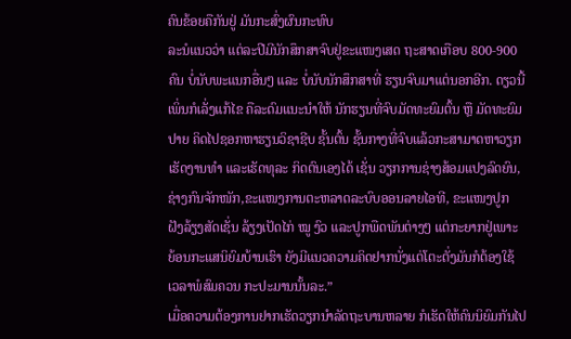ຄົນຂ້ອຍຄືກັນຢູ່ ມັນກະສົ່ງຜົນກະທົບ
ລະນໍແນວວ່າ ແຕ່ລະປີມີນັກສຶກສາຈົບຢູ່ຂະແໜງເສດ ຖະສາດເກືອບ 800-900
ຄົນ ບໍ່ນັບພະແນກອື່ນໆ ແລະ ບໍ່ນັບນັກສຶກສາທີ່ ຮຽນຈົບມາແຕ່ນອກອີກ. ດຽວນີ້
ເພິ່ນກໍເລັ່ງແກ້ໄຂ ຄືລະດົມແນະນໍາໃຫ້ ນັກຮຽນທີ່ຈົບມັດທະຍົມຕົ້ນ ຫຼື ມັດທະຍົມ
ປາຍ ຄິດໄປຊອກຫາຮຽນວິຊາຊີບ ຊັ້ນຕົ້ນ ຊັ້ນກາງທີ່ຈົບແລ້ວກະສາມາດຫາວຽກ
ເຮັດງານທໍາ ແລະເຮັດທຸລະ ກິດຕົນເອງໄດ້ ເຊັ່ນ ວຽກການຊ່າງສ້ອມແປງລົດຍົນ,
ຊ່າງກົນຈັກໜັກ,ຂະແໜງການຕະຫລາດລະບົບອອນລາຍໄອທີ, ຂະແໜງປູກ
ຝັງລ້ຽງສັດເຊັ່ນ ລ້ຽງເປັດໄກ່ ໝູ ງົວ ແລະປູກພືດພັນຕ່າງໆ ແຕ່ກະຍາກຢູ່ເພາະ
ຍ້ອນກະແສນິຍົມບ້ານເຮົາ ຍັງມີແນວຄວາມຄິດຢາກນັ່ງແຕ່ໂຕະຕັ່ງມັນກໍຕ້ອງໃຊ້
ເວລາພໍສົມຄວນ ກະປະມານນັ້ນລະ.”
ເມື່ອຄວາມຕ້ອງການຢາກເຮັດວຽກນໍາລັດຖະບານຫລາຍ ກໍເຮັດໃຫ້ຄົນນິຍົມກັນໄປ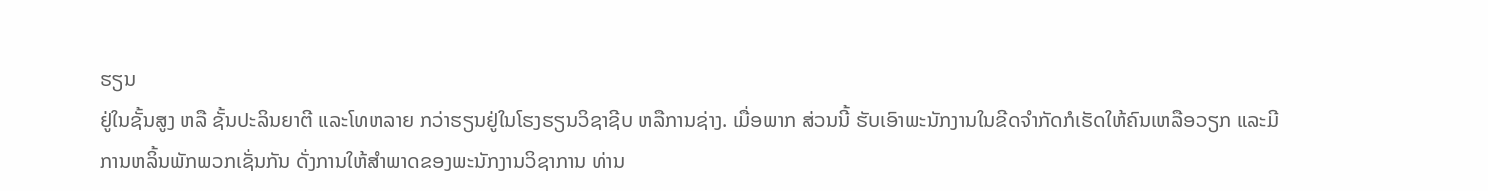ຮຽນ
ຢູ່ໃນຊັ້ນສູງ ຫລື ຊັ້ນປະລິນຍາຕີ ແລະໂທຫລາຍ ກວ່າຮຽນຢູ່ໃນໂຮງຮຽນວິຊາຊີບ ຫລືການຊ່າງ. ເມື່ອພາກ ສ່ວນນີ້ ຮັບເອົາພະນັກງານໃນຂີດຈໍາກັດກໍເຮັດໃຫ້ຄົນເຫລືອວຽກ ແລະມີ
ການຫລິ້ນພັກພວກເຊັ່ນກັນ ດັ່ງການໃຫ້ສຳພາດຂອງພະນັກງານວິຊາການ ທ່ານ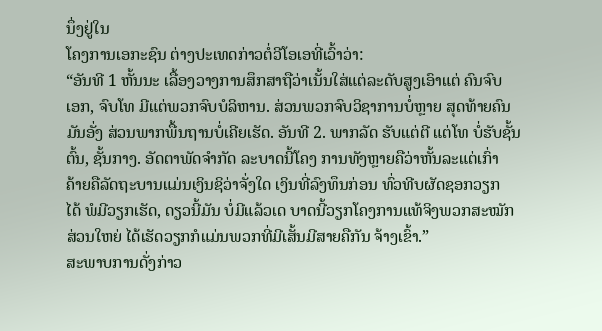ນຶ່ງຢູ່ໃນ
ໂຄງການເອກະຊົນ ຕ່າງປະເທດກ່າວຕໍ່ວີໂອເອທີ່ເວົ້າວ່າ:
“ອັນທີ 1 ຫັ້ນນະ ເລື້ອງວາງການສຶກສາຖືວ່າເນັ້ນໃສ່ແຕ່ລະດັບສູງເອົາແຕ່ ຄົນຈົບ
ເອກ, ຈົບໂທ ມີແຕ່ພວກຈົບບໍລິຫານ. ສ່ວນພວກຈົບວິຊາການບໍ່ຫຼາຍ ສຸດທ້າຍຄົນ
ມັນອັ່ງ ສ່ວນພາກພື້ນຖານບໍ່ເຄີຍເຮັດ. ອັນທີ 2. ພາກລັດ ຮັບແຕ່ຕີ ແຕ່ໂທ ບໍ່ຮັບຊັ້ນ
ຕົ້ນ, ຊັ້ນກາງ. ອັດຕາພັດຈໍາກັດ ລະບາດນີ້ໂຄງ ການທັງຫຼາຍຄືວ່າຫັ້ນລະແຕ່ເກົ່າ
ຄ້າຍຄືລັດຖະບານແມ່ນເງິນຊິວ່າຈັ່ງໃດ ເງິນທີ່ລົງທຶນກ່ອນ ທົ່ວທີບຜັດຊອກວຽກ
ໄດ້ ພໍມີວຽກເຮັດ, ດຽວນີ້ມັນ ບໍ່ມີແລ້ວເດ ບາດນີ້ວຽກໂຄງການແທ້ຈິງພວກສະໝັກ
ສ່ວນໃຫຍ່ ໄດ້ເຮັດວຽກກໍແມ່ນພວກທີ່ມີເສັ້ນມີສາຍຄືກັນ ຈ້າງເຂົ້າ.”
ສະພາບການດັ່ງກ່າວ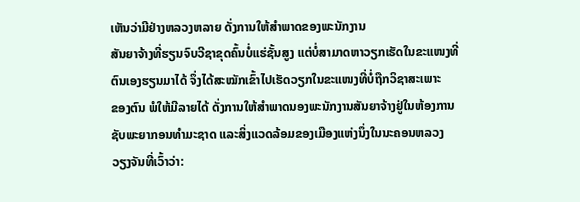ເຫັນວ່າມີຢ່າງຫລວງຫລາຍ ດັ່ງການໃຫ້ສໍາພາດຂອງພະນັກງານ
ສັນຍາຈ້າງທີ່ຮຽນຈົບວີຊາຂຸດຄົ້ນບໍ່ແຮ່ຊັ້ນສູງ ແຕ່ບໍ່ສາມາດຫາວຽກເຮັດໃນຂະແໜງທີ່
ຕົນເອງຮຽນມາໄດ້ ຈຶ່ງໄດ້ສະໝັກເຂົ້າໄປເຮັດວຽກໃນຂະແໜງທີ່ບໍ່ຖືກວິຊາສະເພາະ
ຂອງຕົນ ພໍໃຫ້ມີລາຍໄດ້ ດັ່ງການໃຫ້ສຳພາດນອງພະນັກງານສັນຍາຈ້າງຢູ່ໃນຫ້ອງການ
ຊັບພະຍາກອນທໍາມະຊາດ ແລະສິ່ງແວດລ້ອມຂອງເມືອງແຫ່ງນຶ່ງໃນນະຄອນຫລວງ
ວຽງຈັນທີ່ເວົ້າວ່າ: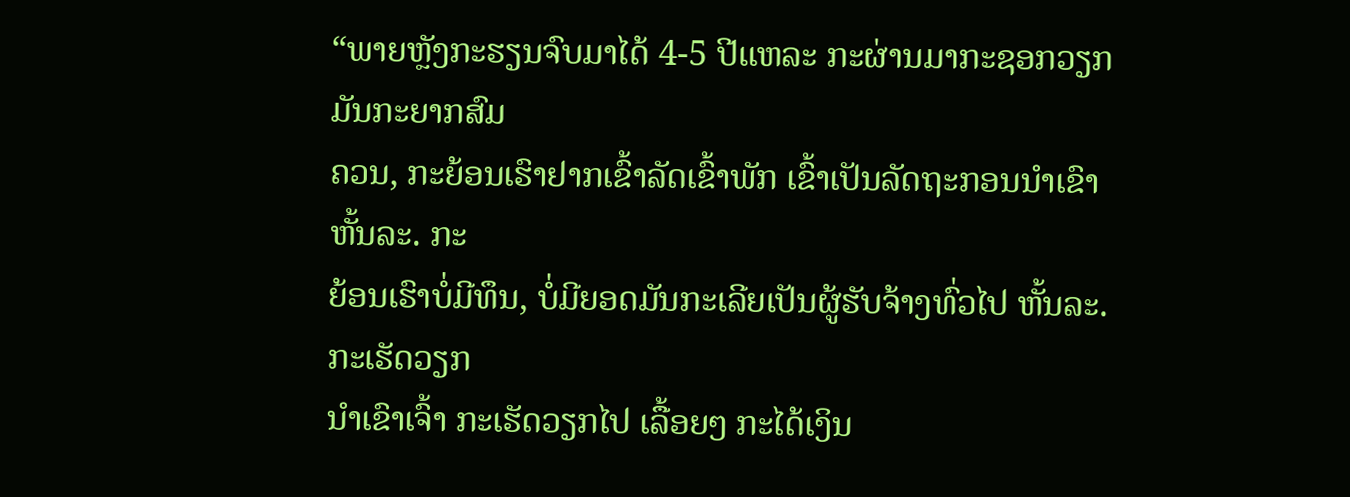“ພາຍຫຼັງກະຮຽນຈົບມາໄດ້ 4-5 ປີແຫລະ ກະຜ່ານມາກະຊອກວຽກມັນກະຍາກສົມ
ຄວນ, ກະຍ້ອນເຮົາຢາກເຂົ້າລັດເຂົ້າພັກ ເຂົ້າເປັນລັດຖະກອນນໍາເຂົາ ຫັ້ນລະ. ກະ
ຍ້ອນເຮົາບໍ່ມີທຶນ, ບໍ່ມີຍອດມັນກະເລີຍເປັນຜູ້ຮັບຈ້າງທົ່ວໄປ ຫັ້ນລະ. ກະເຮັດວຽກ
ນໍາເຂົາເຈົ້າ ກະເຮັດວຽກໄປ ເລື້ອຍໆ ກະໄດ້ເງິນ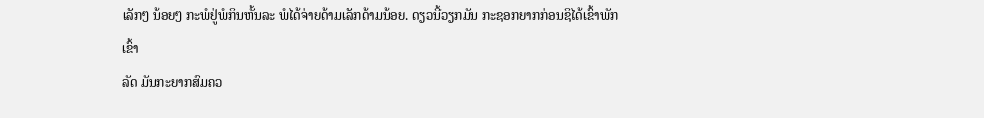ເລັກໆ ນ້ອຍໆ ກະພໍຢູ່ພໍກິນຫັ້ນລະ ພໍໄດ້ຈ່າຍດ້າມເລັກດ້າມນ້ອຍ. ດຽວນີ້ວຽກມັນ ກະຊອກຍາກກ່ອນຊິໄດ້ເຂົ້າພັກເຂົ້າ
ລັດ ມັນກະຍາກສົມຄວ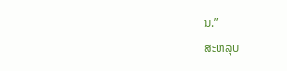ນ.”
ສະຫລຸບ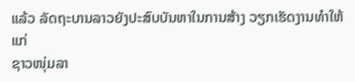ແລ້ວ ລັດຖະບານລາວຍັງປະສົບບັນຫາໃນການສ້າງ ວຽກເຮັດງານທຳໃຫ້ແກ່
ຊາວໜຸ່ມລາ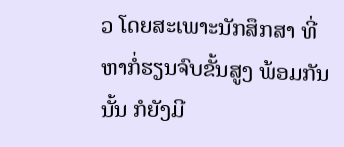ວ ໂດຍສະເພາະນັກສຶກສາ ທີ່ຫາກໍ່ຮຽນຈົບຂັ້ນສູງ ພ້ອມກັນນັ້ນ ກໍຍັງມີ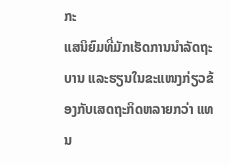ກະ
ແສນິຍົມທີ່ມັກເຮັດການນຳລັດຖະບານ ແລະຮຽນໃນຂະແໜງກ່ຽວຂ້ອງກັບເສດຖະກິດຫລາຍກວ່າ ແທນ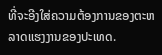ທີ່ຈະອີງໃສ່ຄວາມຕ້ອງການຂອງຕະຫລາດແຮງງານຂອງປະເທດ.